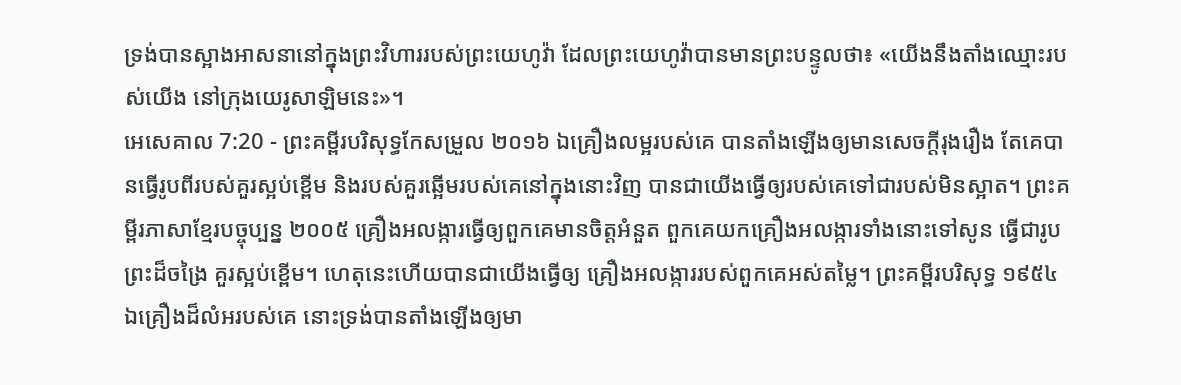ទ្រង់បានស្អាងអាសនានៅក្នុងព្រះវិហាររបស់ព្រះយេហូវ៉ា ដែលព្រះយេហូវ៉ាបានមានព្រះបន្ទូលថា៖ «យើងនឹងតាំងឈ្មោះរបស់យើង នៅក្រុងយេរូសាឡិមនេះ»។
អេសេគាល 7:20 - ព្រះគម្ពីរបរិសុទ្ធកែសម្រួល ២០១៦ ឯគ្រឿងលម្អរបស់គេ បានតាំងឡើងឲ្យមានសេចក្ដីរុងរឿង តែគេបានធ្វើរូបពីរបស់គួរស្អប់ខ្ពើម និងរបស់គួរឆ្អើមរបស់គេនៅក្នុងនោះវិញ បានជាយើងធ្វើឲ្យរបស់គេទៅជារបស់មិនស្អាត។ ព្រះគម្ពីរភាសាខ្មែរបច្ចុប្បន្ន ២០០៥ គ្រឿងអលង្ការធ្វើឲ្យពួកគេមានចិត្តអំនួត ពួកគេយកគ្រឿងអលង្ការទាំងនោះទៅសូន ធ្វើជារូបព្រះដ៏ចង្រៃ គួរស្អប់ខ្ពើម។ ហេតុនេះហើយបានជាយើងធ្វើឲ្យ គ្រឿងអលង្ការរបស់ពួកគេអស់តម្លៃ។ ព្រះគម្ពីរបរិសុទ្ធ ១៩៥៤ ឯគ្រឿងដ៏លំអរបស់គេ នោះទ្រង់បានតាំងឡើងឲ្យមា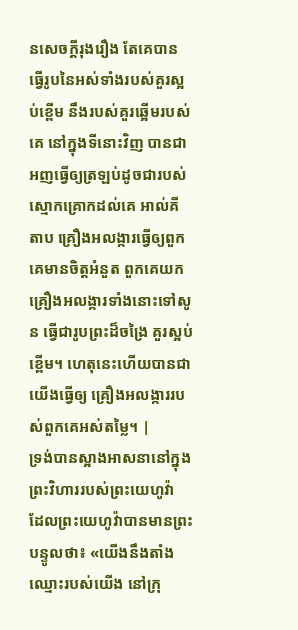នសេចក្ដីរុងរឿង តែគេបានធ្វើរូបនៃអស់ទាំងរបស់គួរស្អប់ខ្ពើម នឹងរបស់គួរឆ្អើមរបស់គេ នៅក្នុងទីនោះវិញ បានជាអញធ្វើឲ្យត្រឡប់ដូចជារបស់ស្មោកគ្រោកដល់គេ អាល់គីតាប គ្រឿងអលង្ការធ្វើឲ្យពួកគេមានចិត្តអំនួត ពួកគេយកគ្រឿងអលង្ការទាំងនោះទៅសូន ធ្វើជារូបព្រះដ៏ចង្រៃ គួរស្អប់ខ្ពើម។ ហេតុនេះហើយបានជាយើងធ្វើឲ្យ គ្រឿងអលង្ការរបស់ពួកគេអស់តម្លៃ។ |
ទ្រង់បានស្អាងអាសនានៅក្នុងព្រះវិហាររបស់ព្រះយេហូវ៉ា ដែលព្រះយេហូវ៉ាបានមានព្រះបន្ទូលថា៖ «យើងនឹងតាំងឈ្មោះរបស់យើង នៅក្រុ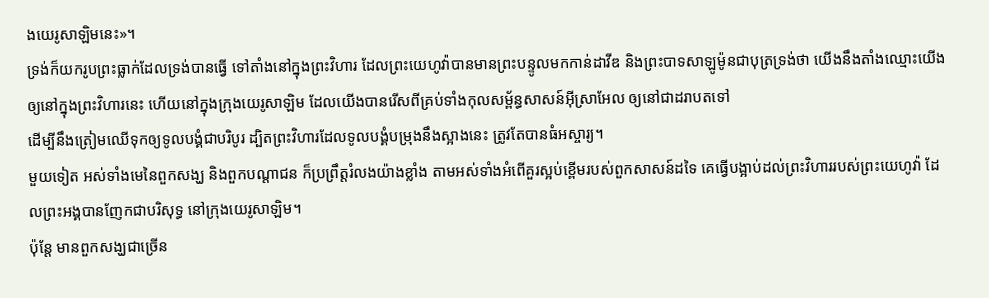ងយេរូសាឡិមនេះ»។
ទ្រង់ក៏យករូបព្រះធ្លាក់ដែលទ្រង់បានធ្វើ ទៅតាំងនៅក្នុងព្រះវិហារ ដែលព្រះយេហូវ៉ាបានមានព្រះបន្ទូលមកកាន់ដាវីឌ និងព្រះបាទសាឡូម៉ូនជាបុត្រទ្រង់ថា យើងនឹងតាំងឈ្មោះយើង ឲ្យនៅក្នុងព្រះវិហារនេះ ហើយនៅក្នុងក្រុងយេរូសាឡិម ដែលយើងបានរើសពីគ្រប់ទាំងកុលសម្ព័ន្ធសាសន៍អ៊ីស្រាអែល ឲ្យនៅជាដរាបតទៅ
ដើម្បីនឹងត្រៀមឈើទុកឲ្យទូលបង្គំជាបរិបូរ ដ្បិតព្រះវិហារដែលទូលបង្គំបម្រុងនឹងស្អាងនេះ ត្រូវតែបានធំអស្ចារ្យ។
មួយទៀត អស់ទាំងមេនៃពួកសង្ឃ និងពួកបណ្ដាជន ក៏ប្រព្រឹត្តរំលងយ៉ាងខ្លាំង តាមអស់ទាំងអំពើគួរស្អប់ខ្ពើមរបស់ពួកសាសន៍ដទៃ គេធ្វើបង្អាប់ដល់ព្រះវិហាររបស់ព្រះយេហូវ៉ា ដែលព្រះអង្គបានញែកជាបរិសុទ្ធ នៅក្រុងយេរូសាឡិម។
ប៉ុន្ដែ មានពួកសង្ឃជាច្រើន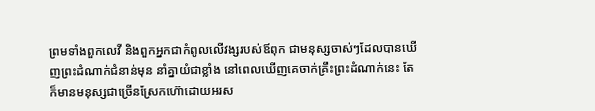ព្រមទាំងពួកលេវី និងពួកអ្នកជាកំពូលលើវង្សរបស់ឪពុក ជាមនុស្សចាស់ៗដែលបានឃើញព្រះដំណាក់ជំនាន់មុន នាំគ្នាយំជាខ្លាំង នៅពេលឃើញគេចាក់គ្រឹះព្រះដំណាក់នេះ តែក៏មានមនុស្សជាច្រើនស្រែកហ៊ោដោយអរស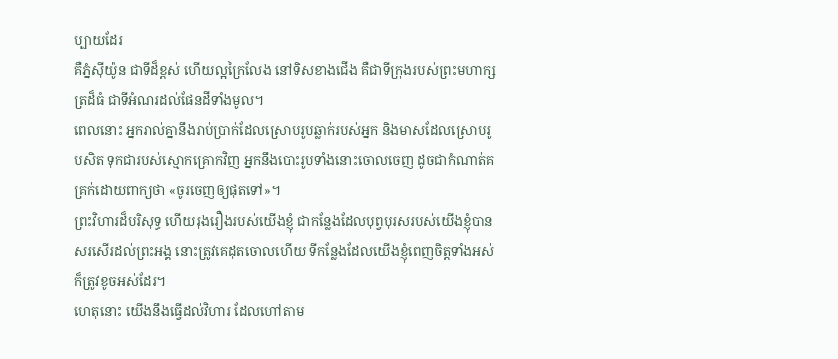ប្បាយដែរ
គឺភ្នំស៊ីយ៉ូន ជាទីដ៏ខ្ពស់ ហើយល្អក្រៃលែង នៅទិសខាងជើង គឺជាទីក្រុងរបស់ព្រះមហាក្សត្រដ៏ធំ ជាទីអំណរដល់ផែនដីទាំងមូល។
ពេលនោះ អ្នករាល់គ្នានឹងរាប់ប្រាក់ដែលស្រោបរូបឆ្លាក់របស់អ្នក និងមាសដែលស្រោបរូបសិត ទុកជារបស់ស្មោកគ្រោកវិញ អ្នកនឹងបោះរូបទាំងនោះចោលចេញ ដូចជាកំណាត់គគ្រក់ដោយពាក្យថា «ចូរចេញឲ្យផុតទៅ»។
ព្រះវិហារដ៏បរិសុទ្ធ ហើយរុងរឿងរបស់យើងខ្ញុំ ជាកន្លែងដែលបុព្វបុរសរបស់យើងខ្ញុំបានសរសើរដល់ព្រះអង្គ នោះត្រូវគេដុតចោលហើយ ទីកន្លែងដែលយើងខ្ញុំពេញចិត្តទាំងអស់ ក៏ត្រូវខូចអស់ដែរ។
ហេតុនោះ យើងនឹងធ្វើដល់វិហារ ដែលហៅតាម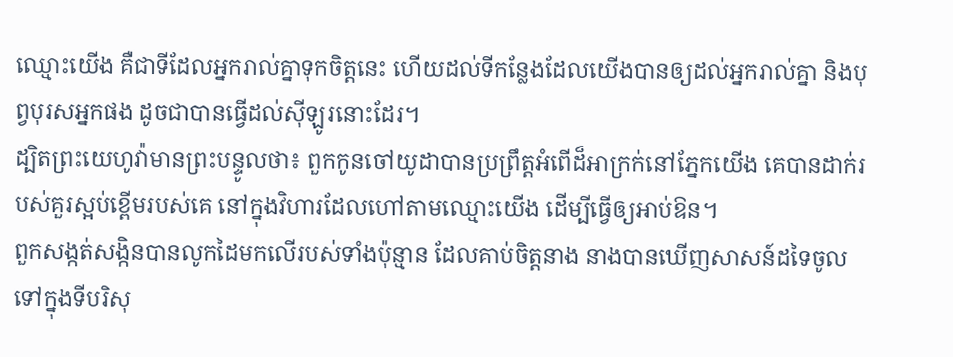ឈ្មោះយើង គឺជាទីដែលអ្នករាល់គ្នាទុកចិត្តនេះ ហើយដល់ទីកន្លែងដែលយើងបានឲ្យដល់អ្នករាល់គ្នា និងបុព្វបុរសអ្នកផង ដូចជាបានធ្វើដល់ស៊ីឡូរនោះដែរ។
ដ្បិតព្រះយេហូវ៉ាមានព្រះបន្ទូលថា៖ ពួកកូនចៅយូដាបានប្រព្រឹត្តអំពើដ៏អាក្រក់នៅភ្នែកយើង គេបានដាក់របស់គួរស្អប់ខ្ពើមរបស់គេ នៅក្នុងវិហារដែលហៅតាមឈ្មោះយើង ដើម្បីធ្វើឲ្យអាប់ឱន។
ពួកសង្កត់សង្កិនបានលូកដៃមកលើរបស់ទាំងប៉ុន្មាន ដែលគាប់ចិត្តនាង នាងបានឃើញសាសន៍ដទៃចូលទៅក្នុងទីបរិសុ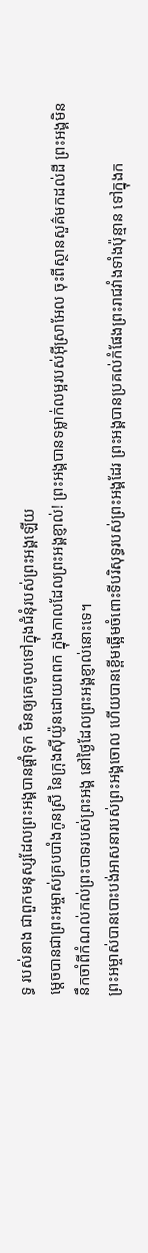ទ្ធ របស់នាង ជាពួកមនុស្សដែលព្រះអង្គបានផ្តាំទុក មិនឲ្យគេចូលទៅក្នុងជំនុំរបស់ព្រះអង្គឡើយ
ម្ដេចបានជាព្រះអម្ចាស់គ្របបាំងកូនស្រី នៃក្រុងស៊ីយ៉ូនដោយពពក ក្នុងកាលដែលព្រះអង្គខ្ញាល់! ព្រះអង្គបានទម្លាក់លម្អរបស់អ៊ីស្រាអែល ចុះពីស្ថានសួគ៌មកដល់ដី ព្រះអង្គមិននឹកចាំពីកំណល់កល់ព្រះបាទរបស់ព្រះអង្គ នៅថ្ងៃដែលព្រះអង្គខ្ញាល់នោះទេ។
ព្រះអម្ចាស់បានបោះបង់អាសនារបស់ព្រះអង្គចោល ហើយបានខ្ពើមឆ្អើមចំពោះទីបរិសុទ្ធរបស់ព្រះអង្គដែរ ព្រះអង្គបានប្រគល់កំផែងព្រះរាជវាំងទាំងប៉ុន្មាន ទៅក្នុងក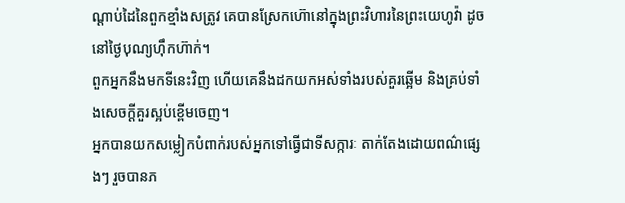ណ្ដាប់ដៃនៃពួកខ្មាំងសត្រូវ គេបានស្រែកហ៊ោនៅក្នុងព្រះវិហារនៃព្រះយេហូវ៉ា ដូចនៅថ្ងៃបុណ្យហ៊ឹកហ៊ាក់។
ពួកអ្នកនឹងមកទីនេះវិញ ហើយគេនឹងដកយកអស់ទាំងរបស់គួរឆ្អើម និងគ្រប់ទាំងសេចក្ដីគួរស្អប់ខ្ពើមចេញ។
អ្នកបានយកសម្លៀកបំពាក់របស់អ្នកទៅធ្វើជាទីសក្ការៈ តាក់តែងដោយពណ៌ផ្សេងៗ រួចបានភ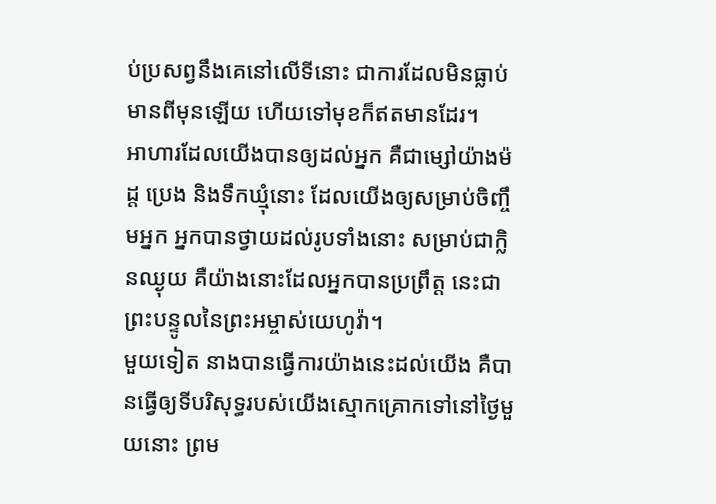ប់ប្រសព្វនឹងគេនៅលើទីនោះ ជាការដែលមិនធ្លាប់មានពីមុនឡើយ ហើយទៅមុខក៏ឥតមានដែរ។
អាហារដែលយើងបានឲ្យដល់អ្នក គឺជាម្សៅយ៉ាងម៉ដ្ត ប្រេង និងទឹកឃ្មុំនោះ ដែលយើងឲ្យសម្រាប់ចិញ្ចឹមអ្នក អ្នកបានថ្វាយដល់រូបទាំងនោះ សម្រាប់ជាក្លិនឈ្ងុយ គឺយ៉ាងនោះដែលអ្នកបានប្រព្រឹត្ត នេះជាព្រះបន្ទូលនៃព្រះអម្ចាស់យេហូវ៉ា។
មួយទៀត នាងបានធ្វើការយ៉ាងនេះដល់យើង គឺបានធ្វើឲ្យទីបរិសុទ្ធរបស់យើងស្មោកគ្រោកទៅនៅថ្ងៃមួយនោះ ព្រម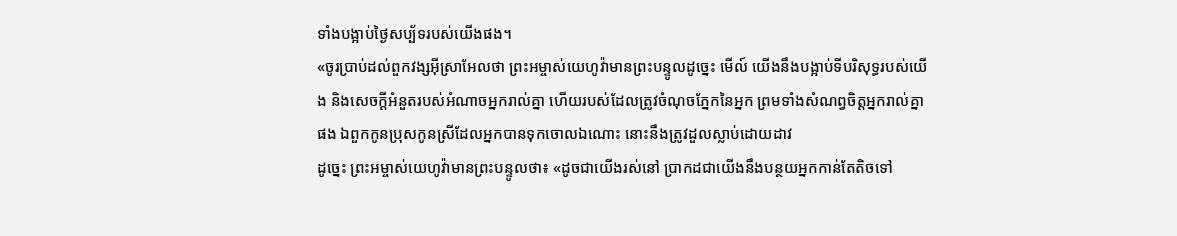ទាំងបង្អាប់ថ្ងៃសប្ប័ទរបស់យើងផង។
«ចូរប្រាប់ដល់ពួកវង្សអ៊ីស្រាអែលថា ព្រះអម្ចាស់យេហូវ៉ាមានព្រះបន្ទូលដូច្នេះ មើល៍ យើងនឹងបង្អាប់ទីបរិសុទ្ធរបស់យើង និងសេចក្ដីអំនួតរបស់អំណាចអ្នករាល់គ្នា ហើយរបស់ដែលត្រូវចំណុចភ្នែកនៃអ្នក ព្រមទាំងសំណព្វចិត្តអ្នករាល់គ្នាផង ឯពួកកូនប្រុសកូនស្រីដែលអ្នកបានទុកចោលឯណោះ នោះនឹងត្រូវដួលស្លាប់ដោយដាវ
ដូច្នេះ ព្រះអម្ចាស់យេហូវ៉ាមានព្រះបន្ទូលថា៖ «ដូចជាយើងរស់នៅ ប្រាកដជាយើងនឹងបន្ថយអ្នកកាន់តែតិចទៅ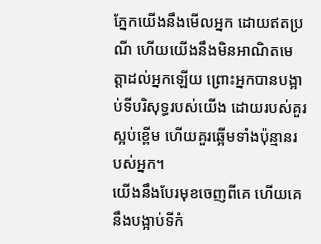ភ្នែកយើងនឹងមើលអ្នក ដោយឥតប្រណី ហើយយើងនឹងមិនអាណិតមេត្តាដល់អ្នកឡើយ ព្រោះអ្នកបានបង្អាប់ទីបរិសុទ្ធរបស់យើង ដោយរបស់គួរស្អប់ខ្ពើម ហើយគួរឆ្អើមទាំងប៉ុន្មានរបស់អ្នក។
យើងនឹងបែរមុខចេញពីគេ ហើយគេនឹងបង្អាប់ទីកំ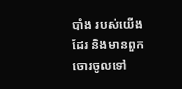បាំង របស់យើងដែរ និងមានពួកចោរចូលទៅ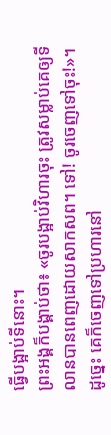ធ្វើបង្អាប់ទីនោះ។
ព្រះអង្គក៏បង្គាប់ថា៖ «ចូរបង្អាប់វិហារចុះ ត្រូវសម្លាប់គេឲ្យទីលានបានពេញដោយសាកសព។ ទៅ! ចូរចេញទៅចុះ!»។ ដូច្នេះ គេក៏ចេញទៅប្រហារនៅ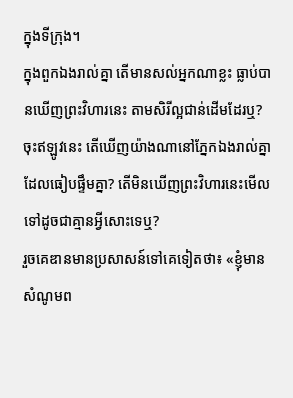ក្នុងទីក្រុង។
ក្នុងពួកឯងរាល់គ្នា តើមានសល់អ្នកណាខ្លះ ធ្លាប់បានឃើញព្រះវិហារនេះ តាមសិរីល្អជាន់ដើមដែរឬ? ចុះឥឡូវនេះ តើឃើញយ៉ាងណានៅភ្នែកឯងរាល់គ្នាដែលធៀបផ្ទឹមគ្នា? តើមិនឃើញព្រះវិហារនេះមើលទៅដូចជាគ្មានអ្វីសោះទេឬ?
រួចគេឌានមានប្រសាសន៍ទៅគេទៀតថា៖ «ខ្ញុំមានសំណូមព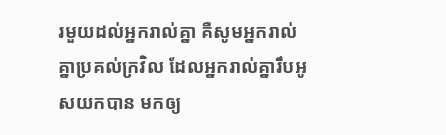រមួយដល់អ្នករាល់គ្នា គឺសូមអ្នករាល់គ្នាប្រគល់ក្រវិល ដែលអ្នករាល់គ្នារឹបអូសយកបាន មកឲ្យ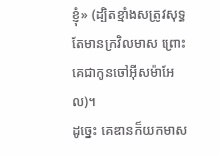ខ្ញុំ» (ដ្បិតខ្មាំងសត្រូវសុទ្ធតែមានក្រវិលមាស ព្រោះគេជាកូនចៅអ៊ីសម៉ាអែល)។
ដូច្នេះ គេឌានក៏យកមាស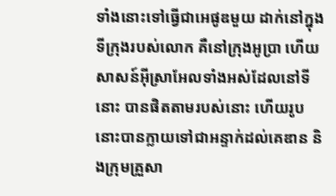ទាំងនោះទៅធ្វើជាអេផូឌមួយ ដាក់នៅក្នុងទីក្រុងរបស់លោក គឺនៅក្រុងអូប្រា ហើយសាសន៍អ៊ីស្រាអែលទាំងអស់ដែលនៅទីនោះ បានផិតតាមរបស់នោះ ហើយរូបនោះបានក្លាយទៅជាអន្ទាក់ដល់គេឌាន និងក្រុមគ្រួសា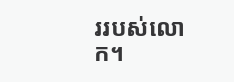ររបស់លោក។